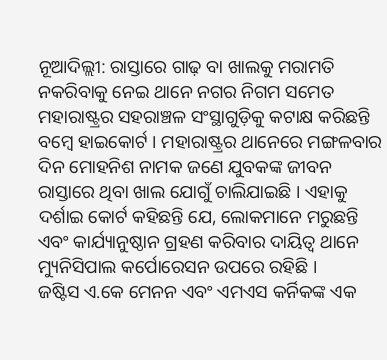ନୂଆଦିଲ୍ଲୀ: ରାସ୍ତାରେ ଗାଢ଼ ବା ଖାଲକୁ ମରାମତି ନକରିବାକୁ ନେଇ ଥାନେ ନଗର ନିଗମ ସମେତ ମହାରାଷ୍ଟ୍ରର ସହରାଞ୍ଚଳ ସଂସ୍ଥାଗୁଡ଼ିକୁ କଟାକ୍ଷ କରିଛନ୍ତି ବମ୍ବେ ହାଇକୋର୍ଟ । ମହାରାଷ୍ଟ୍ରର ଥାନେରେ ମଙ୍ଗଳବାର ଦିନ ମୋହନିଶ ନାମକ ଜଣେ ଯୁବକଙ୍କ ଜୀବନ ରାସ୍ତାରେ ଥିବା ଖାଲ ଯୋଗୁଁ ଚାଲିଯାଇଛି । ଏହାକୁ ଦର୍ଶାଇ କୋର୍ଟ କହିଛନ୍ତି ଯେ, ଲୋକମାନେ ମରୁଛନ୍ତି ଏବଂ କାର୍ଯ୍ୟାନୁଷ୍ଠାନ ଗ୍ରହଣ କରିବାର ଦାୟିତ୍ୱ ଥାନେ ମ୍ୟୁନିସିପାଲ କର୍ପୋରେସନ ଉପରେ ରହିଛି ।
ଜଷ୍ଟିସ ଏ.କେ ମେନନ ଏବଂ ଏମଏସ କର୍ନିକଙ୍କ ଏକ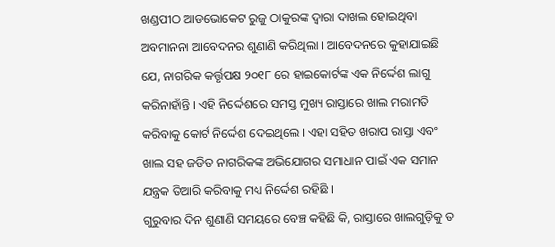ଖଣ୍ଡପୀଠ ଆଡଭୋକେଟ ରୁଜୁ ଠାକୁରଙ୍କ ଦ୍ୱାରା ଦାଖଲ ହୋଇଥିବା ଅବମାନନା ଆବେଦନର ଶୁଣାଣି କରିଥିଲା । ଆବେଦନରେ କୁହାଯାଇଛି ଯେ, ନାଗରିକ କର୍ତ୍ତୃପକ୍ଷ ୨୦୧୮ ରେ ହାଇକୋର୍ଟଙ୍କ ଏକ ନିର୍ଦ୍ଦେଶ ଲାଗୁ କରିନାହାଁନ୍ତି । ଏହି ନିର୍ଦ୍ଦେଶରେ ସମସ୍ତ ମୁଖ୍ୟ ରାସ୍ତାରେ ଖାଲ ମରାମତି କରିବାକୁ କୋର୍ଟ ନିର୍ଦ୍ଦେଶ ଦେଇଥିଲେ । ଏହା ସହିତ ଖରାପ ରାସ୍ତା ଏବଂ ଖାଲ ସହ ଜଡିତ ନାଗରିକଙ୍କ ଅଭିଯୋଗର ସମାଧାନ ପାଇଁ ଏକ ସମାନ ଯନ୍ତ୍ରକ ତିଆରି କରିବାକୁ ମଧ୍ୟ ନିର୍ଦ୍ଦେଶ ରହିଛି ।
ଗୁରୁବାର ଦିନ ଶୁଣାଣି ସମୟରେ ବେଞ୍ଚ କହିଛି କି, ରାସ୍ତାରେ ଖାଲଗୁଡ଼ିକୁ ତ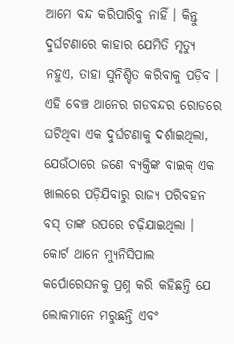ଆମେ ବନ୍ଦ କରିପାରିବୁ ନାହିଁ । କିନ୍ତୁ ଦୁର୍ଘଟଣାରେ କାହାର ଯେମିତି ମୃତ୍ୟୁ ନହୁଏ, ତାହା ସୁନିଶ୍ଚିତ କରିବାକୁ ପଡ଼ିବ । ଏହି ବେଞ୍ଚ ଥାନେର ଗଡବନ୍ଦର ରୋଡରେ ଘଟିଥିବା ଏକ ଦୁର୍ଘଟଣାକୁ ଦର୍ଶାଇଥିଲା, ଯେଉଁଠାରେ ଜଣେ ବ୍ୟକ୍ତିଙ୍କ ବାଇକ୍ ଏକ ଖାଲରେ ପଡ଼ିଯିବାରୁ ରାଜ୍ୟ ପରିବହନ ବସ୍ ତାଙ୍କ ଉପରେ ଚଢ଼ିଯାଇଥିଲା । କୋର୍ଟ ଥାନେ ମ୍ୟୁନିସିପାଲ କର୍ପୋରେସନକୁ ପ୍ରଶ୍ନ କରି କହିଛନ୍ତି ଯେ ଲୋକମାନେ ମରୁଛନ୍ତି ଏବଂ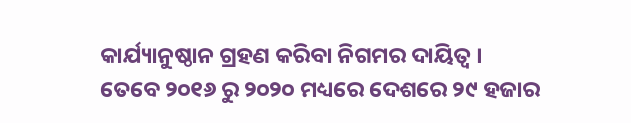କାର୍ଯ୍ୟାନୁଷ୍ଠାନ ଗ୍ରହଣ କରିବା ନିଗମର ଦାୟିତ୍ୱ ।
ତେବେ ୨୦୧୬ ରୁ ୨୦୨୦ ମଧ୍ୟରେ ଦେଶରେ ୨୯ ହଜାର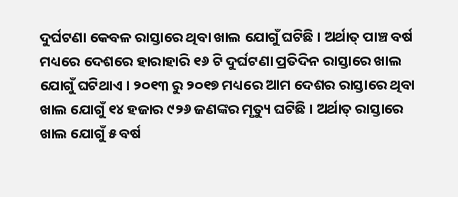ଦୁର୍ଘଟଣା କେବଳ ରାସ୍ତାରେ ଥିବା ଖାଲ ଯୋଗୁଁ ଘଟିଛି । ଅର୍ଥାତ୍ ପାଞ୍ଚ ବର୍ଷ ମଧ୍ୟରେ ଦେଶରେ ହାରାହାରି ୧୬ ଟି ଦୁର୍ଘଟଣା ପ୍ରତିଦିନ ରାସ୍ତାରେ ଖାଲ ଯୋଗୁଁ ଘଟିଥାଏ । ୨୦୧୩ ରୁ ୨୦୧୭ ମଧ୍ୟରେ ଆମ ଦେଶର ରାସ୍ତାରେ ଥିବା ଖାଲ ଯୋଗୁଁ ୧୪ ହଜାର ୯୨୬ ଜଣଙ୍କର ମୃତ୍ୟୁ ଘଟିଛି । ଅର୍ଥାତ୍ ରାସ୍ତାରେ ଖାଲ ଯୋଗୁଁ ୫ ବର୍ଷ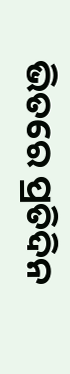ଭିତରେ ପ୍ରତିଦିନ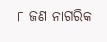୮ ଜଣ ନାଗରିକ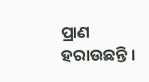ପ୍ରାଣ ହରାଉଛନ୍ତି ।